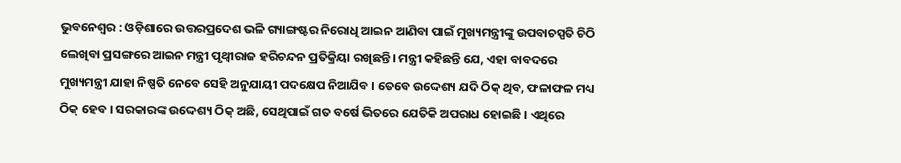ଭୁବନେଶ୍ୱର : ଓଡ଼ିଶାରେ ଉତ୍ତରପ୍ରଦେଶ ଭଳି ଗ୍ୟାଙ୍ଗଷ୍ଟର ନିରୋଧି ଆଇନ ଆଣିବା ପାଇଁ ମୁଖ୍ୟମନ୍ତ୍ରୀଙ୍କୁ ଉପବାଚସ୍ପତି ଚିଠି ଲେଖିବା ପ୍ରସଙ୍ଗରେ ଆଇନ ମନ୍ତ୍ରୀ ପୃଥ୍ୱୀରାଜ ହରିଚନ୍ଦନ ପ୍ରତିକ୍ରିୟା ରଖିଛନ୍ତି। ମନ୍ତ୍ରୀ କହିଛନ୍ତି ଯେ, ଏହା ବାବଦରେ ମୁଖ୍ୟମନ୍ତ୍ରୀ ଯାହା ନିଷ୍ପତି ନେବେ ସେହି ଅନୁଯାୟୀ ପଦକ୍ଷେପ ନିଆଯିବ । ତେବେ ଉଦ୍ଦେଶ୍ୟ ଯଦି ଠିକ୍ ଥିବ, ଫଳାଫଳ ମଧ୍ୟ ଠିକ୍ ହେବ । ସରକାରଙ୍କ ଉଦ୍ଦେଶ୍ୟ ଠିକ୍ ଅଛି, ସେଥିପାଇଁ ଗତ ବର୍ଷେ ଭିତରେ ଯେତିକି ଅପରାଧ ହୋଇଛି । ଏଥିରେ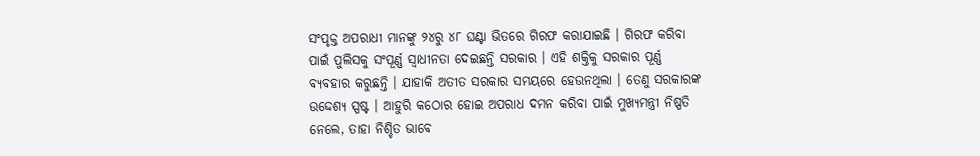ସଂପୃକ୍ତ ଅପରାଧୀ ମାନଙ୍କୁ ୨୪ରୁ ୪୮ ଘଣ୍ଟା ଭିତରେ ଗିରଫ କରାଯାଇଛି । ଗିରଫ କରିବା ପାଇଁ ପୁଲିସକୁ ସଂପୂର୍ଣ୍ଣ ସ୍ଵାଧୀନତା ଦେଇଛନ୍ତି ସରକାର । ଏହି ଶକ୍ତିକୁ ସରକାର ପୂର୍ଣ୍ଣ ବ୍ୟବହାର କରୁଛନ୍ତି । ଯାହାକି ଅତୀତ ସରକାର ସମୟରେ ହେଉନଥିଲା । ତେଣୁ ସରକାରଙ୍କ ଉଦ୍ଦେଶ୍ୟ ସ୍ପଷ୍ଟ । ଆହୁରି କଠୋର ହୋଇ ଅପରାଧ ଦମନ କରିବା ପାଇଁ ମୁଖ୍ୟମନ୍ତ୍ରୀ ନିଷ୍ପତି ନେଲେ, ତାହା ନିଶ୍ଚିତ ଭାବେ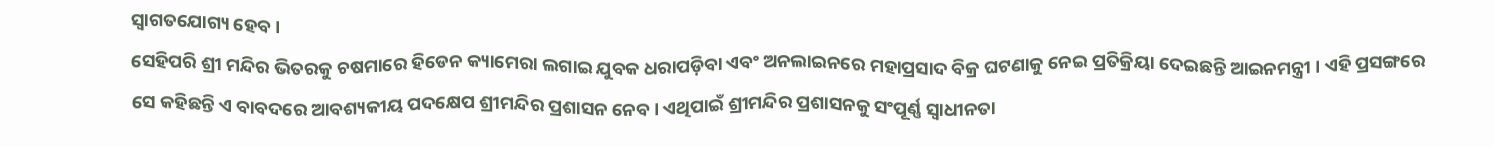ସ୍ବାଗତଯୋଗ୍ୟ ହେବ ।
ସେହିପରି ଶ୍ରୀ ମନ୍ଦିର ଭିତରକୁ ଚଷମାରେ ହିଡେନ କ୍ୟାମେରା ଲଗାଇ ଯୁବକ ଧରାପଡ଼ିବା ଏବଂ ଅନଲାଇନରେ ମହାପ୍ରସାଦ ବିକ୍ର ଘଟଣାକୁ ନେଇ ପ୍ରତିକ୍ରିୟା ଦେଇଛନ୍ତି ଆଇନମନ୍ତ୍ରୀ । ଏହି ପ୍ରସଙ୍ଗରେ ସେ କହିଛନ୍ତି ଏ ବାବଦରେ ଆବଶ୍ୟକୀୟ ପଦକ୍ଷେପ ଶ୍ରୀମନ୍ଦିର ପ୍ରଶାସନ ନେବ। ଏଥିପାଇଁ ଶ୍ରୀମନ୍ଦିର ପ୍ରଶାସନକୁ ସଂପୂର୍ଣ୍ଣ ସ୍ଵାଧୀନତା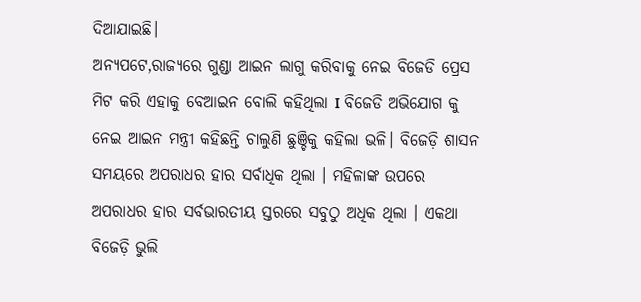ଦିଆଯାଇଛି।
ଅନ୍ୟପଟେ,ରାଜ୍ୟରେ ଗୁଣ୍ଡା ଆଇନ ଲାଗୁ କରିବାକୁ ନେଇ ବିଜେଡି ପ୍ରେସ ମିଟ କରି ଏହାକୁ ବେଆଇନ ବୋଲି କହିଥିଲା I ବିଜେଡି ଅଭିଯୋଗ କୁ ନେଇ ଆଇନ ମନ୍ତ୍ରୀ କହିଛନ୍ତି ଚାଲୁଣି ଛୁଞ୍ଚିକୁ କହିଲା ଭଳି। ବିଜେଡ଼ି ଶାସନ ସମୟରେ ଅପରାଧର ହାର ସର୍ବାଧିକ ଥିଲା । ମହିଳାଙ୍କ ଉପରେ ଅପରାଧର ହାର ସର୍ବଭାରତୀୟ ସ୍ତରରେ ସବୁଠୁ ଅଧିକ ଥିଲା । ଏକଥା ବିଜେଡ଼ି ଭୁଲି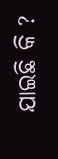ଯାଇଛି କି ?